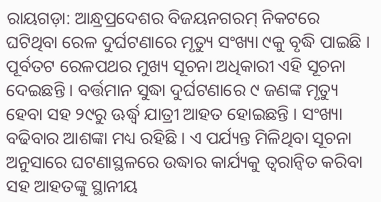ରାୟଗଡ଼ା: ଆନ୍ଧ୍ରପ୍ରଦେଶର ବିଜୟନଗରମ୍ ନିକଟରେ ଘଟିଥିବା ରେଳ ଦୁର୍ଘଟଣାରେ ମୃତ୍ୟୁ ସଂଖ୍ୟା ୯କୁ ବୃଦ୍ଧି ପାଇଛି । ପୂର୍ବତଟ ରେଳପଥର ମୁଖ୍ୟ ସୂଚନା ଅଧିକାରୀ ଏହି ସୂଚନା ଦେଇଛନ୍ତି । ବର୍ତ୍ତମାନ ସୁଦ୍ଧା ଦୁର୍ଘଟଣାରେ ୯ ଜଣଙ୍କ ମୃତ୍ୟୁ ହେବା ସହ ୨୯ରୁ ଊର୍ଦ୍ଧ୍ବ ଯାତ୍ରୀ ଆହତ ହୋଇଛନ୍ତି । ସଂଖ୍ୟା ବଢିବାର ଆଶଙ୍କା ମଧ୍ୟ ରହିଛି । ଏ ପର୍ଯ୍ୟନ୍ତ ମିଳିଥିବା ସୂଚନା ଅନୁସାରେ ଘଟଣାସ୍ଥଳରେ ଉଦ୍ଧାର କାର୍ଯ୍ୟକୁ ତ୍ବରାନ୍ଵିତ କରିବା ସହ ଆହତଙ୍କୁ ସ୍ଥାନୀୟ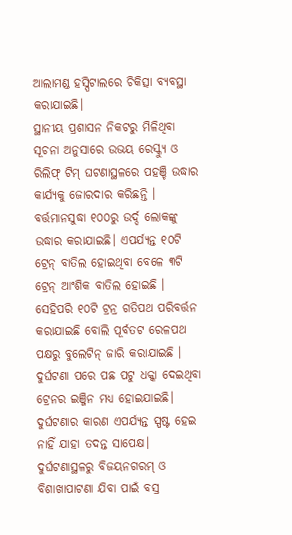ଆଲାମଣ୍ଡ ହସ୍ପିଟାଲରେ ଚିକିତ୍ସା ବ୍ୟବସ୍ଥା କରାଯାଇଛି।
ସ୍ଥାନୀୟ ପ୍ରଶାସନ ନିକଟରୁ ମିଳିଥିବା ସୂଚନା ଅନୁସାରେ ଉଭୟ ରେସ୍କ୍ୟୁ ଓ ରିଲିଫ୍ ଟିମ୍ ଘଟଣାସ୍ଥଳରେ ପହଞ୍ଚି ଉଦ୍ଧାର କାର୍ଯ୍ୟକୁ ଜୋରଦାର କରିଛନ୍ତି । ବର୍ତ୍ତମାନସୁଦ୍ଧା ୧୦୦ରୁ ଉର୍ଦ୍ଦ ଲୋକଙ୍କୁ ଉଦ୍ଧାର କରାଯାଇଛି। ଏପର୍ଯ୍ୟନ୍ତ ୧୦ଟି ଟ୍ରେନ୍ ବାତିଲ ହୋଇଥିବା ବେଳେ ୩ଟି ଟ୍ରେନ୍ ଆଂଶିକ ବାତିଲ ହୋଇଛି । ସେହିପରି ୧୦ଟି ଟ୍ରନ୍ର ଗତିପଥ ପରିବର୍ତ୍ତନ କରାଯାଇଛି ବୋଲି ପୂର୍ବତଟ ରେଳପଥ ପକ୍ଷରୁ ବୁଲେଟିନ୍ ଜାରି କରାଯାଇଛି ।
ଦୁର୍ଘଟଣା ପରେ ପଛ ପଟୁ ଧକ୍କା ଦେଇଥିବା ଟ୍ରେନର ଇଞ୍ଜିନ ମଧ୍ୟ ହୋଇଯାଇଛି। ଦୁର୍ଘଟଣାର କାରଣ ଏପର୍ଯ୍ୟନ୍ତ ସ୍ପଷ୍ଟ ହେଇ ନାହିଁ ଯାହା ତଦନ୍ତ ସାପେକ୍ଷ। ଦୁର୍ଘଟଣାସ୍ଥଳରୁ ବିଜୟନଗରମ୍ ଓ ବିଶାଖାପାଟଣା ଯିବା ପାଇଁ ବସ୍ର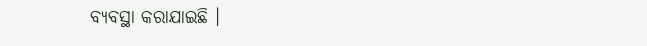ବ୍ୟବସ୍ଥା କରାଯାଇଛି ।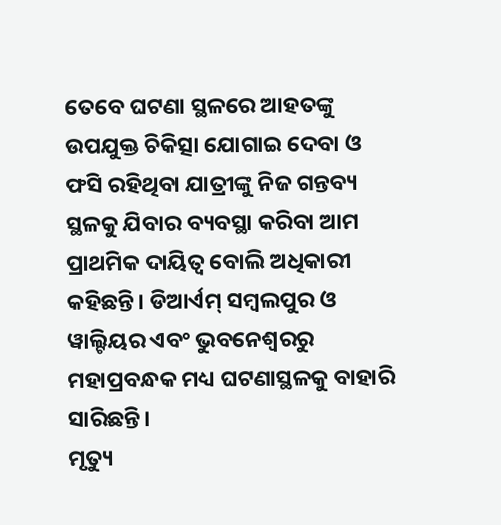ତେବେ ଘଟଣା ସ୍ଥଳରେ ଆହତଙ୍କୁ ଉପଯୁକ୍ତ ଚିକିତ୍ସା ଯୋଗାଇ ଦେବା ଓ ଫସି ରହିଥିବା ଯାତ୍ରୀଙ୍କୁ ନିଜ ଗନ୍ତବ୍ୟ ସ୍ଥଳକୁ ଯିବାର ବ୍ୟବସ୍ଥା କରିବା ଆମ ପ୍ରାଥମିକ ଦାୟିତ୍ଵ ବୋଲି ଅଧିକାରୀ କହିଛନ୍ତି। ଡିଆର୍ଏମ୍ ସମ୍ବଲପୁର ଓ ୱାଲ୍ଟିୟର ଏବଂ ଭୁବନେଶ୍ବରରୁ ମହାପ୍ରବନ୍ଧକ ମଧ୍ୟ ଘଟଣାସ୍ଥଳକୁ ବାହାରି ସାରିଛନ୍ତି।
ମୃତ୍ୟୁ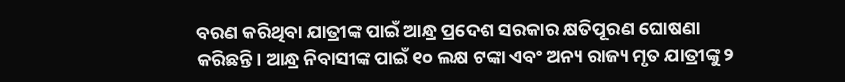ବରଣ କରିଥିବା ଯାତ୍ରୀଙ୍କ ପାଇଁ ଆନ୍ଧ୍ର ପ୍ରଦେଶ ସରକାର କ୍ଷତିପୂରଣ ଘୋଷଣା କରିଛନ୍ତି। ଆନ୍ଧ୍ର ନିବାସୀଙ୍କ ପାଇଁ ୧୦ ଲକ୍ଷ ଟଙ୍କା ଏବଂ ଅନ୍ୟ ରାଜ୍ୟ ମୃତ ଯାତ୍ରୀଙ୍କୁ ୨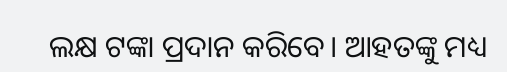ଲକ୍ଷ ଟଙ୍କା ପ୍ରଦାନ କରିବେ। ଆହତଙ୍କୁ ମଧ୍ୟ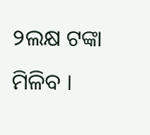୨ଲକ୍ଷ ଟଙ୍କା ମିଳିବ ।